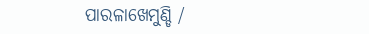ପାରଳାଖେମୁଣ୍ଡି /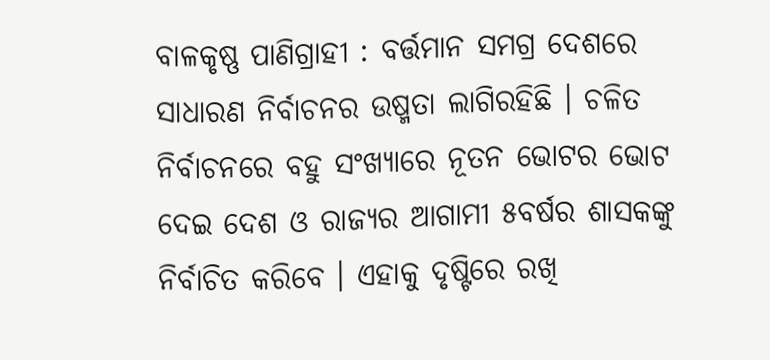ବାଳକୃଷ୍ଣ ପାଣିଗ୍ରାହୀ : ବର୍ତ୍ତମାନ ସମଗ୍ର ଦେଶରେ ସାଧାରଣ ନିର୍ବାଚନର ଉଷ୍ମତା ଲାଗିରହିଛି । ଚଳିତ ନିର୍ବାଚନରେ ବହୁ ସଂଖ୍ୟାରେ ନୂତନ ଭୋଟର ଭୋଟ ଦେଇ ଦେଶ ଓ ରାଜ୍ୟର ଆଗାମୀ ୫ବର୍ଷର ଶାସକଙ୍କୁ ନିର୍ବାଚିତ କରିବେ । ଏହାକୁ ଦୃଷ୍ଟିରେ ରଖି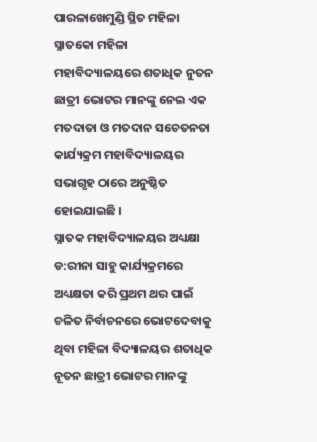ପାରଳାଖେମୁଣ୍ଡି ସ୍ଥିତ ମହିଳା ସ୍ନାତକୋ ମହିଳା ମହାବିଦ୍ୟାଳୟରେ ଶତାଧିକ ନୁତନ ଛାତ୍ରୀ ଭୋଟର ମାନଙ୍କୁ ନେଇ ଏକ ମତଦାତା ଓ ମତଦାନ ସଚେତନତା କାର୍ଯ୍ୟକ୍ରମ ମହାବିଦ୍ୟାଳୟର ସଭାଗୃହ ଠାରେ ଅନୁଷ୍ଠିତ ହୋଇଯାଇଛି ।
ସ୍ନାତକ ମହାବିଦ୍ୟାଳୟର ଅଧ୍ୟକ୍ଷା ଡ:ରୀନା ସାହୁ କାର୍ଯ୍ୟକ୍ରମରେ ଅଧ୍ୟକ୍ଷତା କରି ପ୍ରଥମ ଥର ପାଇଁ ଚଳିତ ନିର୍ବାଚନରେ ଭୋଟଦେବାକୁ ଥିବା ମହିଳା ବିଦ୍ୟାଳୟର ଶତାଧିକ ନୂତନ ଛାତ୍ରୀ ଭୋଟର ମାନଙ୍କୁ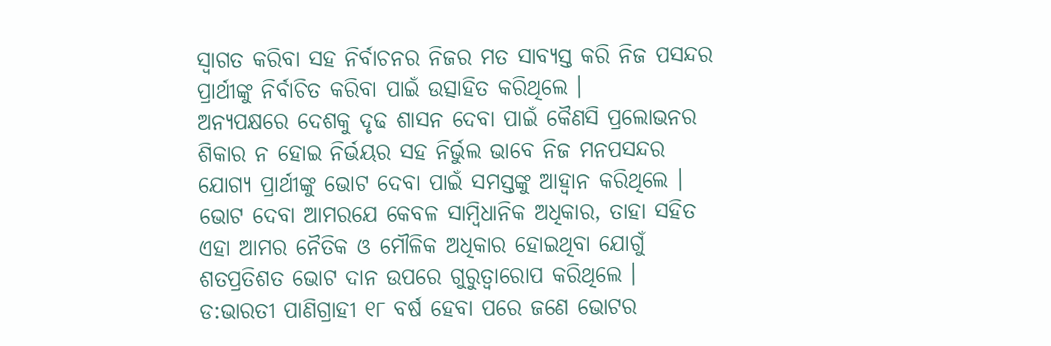ସ୍ୱାଗତ କରିବା ସହ ନିର୍ବାଚନର ନିଜର ମତ ସାବ୍ୟସ୍ତ କରି ନିଜ ପସନ୍ଦର ପ୍ରାର୍ଥୀଙ୍କୁ ନିର୍ବାଚିତ କରିବା ପାଇଁ ଉତ୍ସାହିତ କରିଥିଲେ ।
ଅନ୍ୟପକ୍ଷରେ ଦେଶକୁ ଦୃଢ ଶାସନ ଦେବା ପାଇଁ କୈଣସି ପ୍ରଲୋଭନର ଶିକାର ନ ହୋଇ ନିର୍ଭୟର ସହ ନିର୍ଭୁଲ ଭାବେ ନିଜ ମନପସନ୍ଦର ଯୋଗ୍ୟ ପ୍ରାର୍ଥୀଙ୍କୁ ଭୋଟ ଦେବା ପାଇଁ ସମସ୍ତଙ୍କୁ ଆହ୍ୱାନ କରିଥିଲେ । ଭୋଟ ଦେବା ଆମରଯେ କେବଳ ସାମ୍ୱିଧାନିକ ଅଧିକାର, ତାହା ସହିତ ଏହା ଆମର ନୈତିକ ଓ ମୌଳିକ ଅଧିକାର ହୋଇଥିବା ଯୋଗୁଁ ଶତପ୍ରତିଶତ ଭୋଟ ଦାନ ଉପରେ ଗୁରୁତ୍ୱାରୋପ କରିଥିଲେ ।
ଡ:ଭାରତୀ ପାଣିଗ୍ରାହୀ ୧୮ ବର୍ଷ ହେବା ପରେ ଜଣେ ଭୋଟର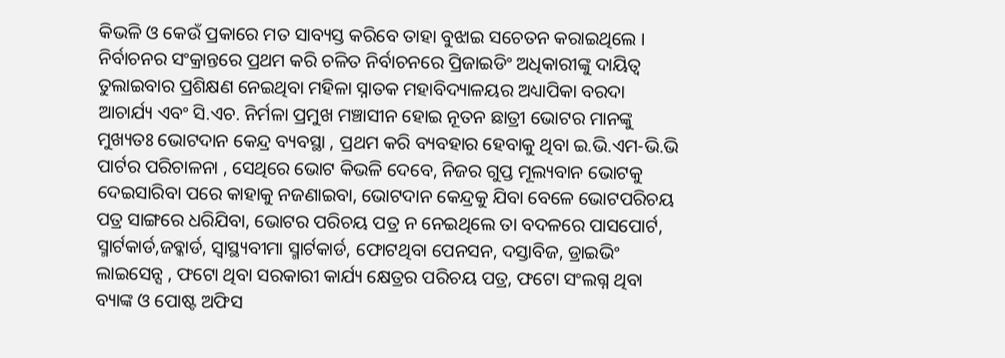କିଭଳି ଓ କେଉଁ ପ୍ରକାରେ ମତ ସାବ୍ୟସ୍ତ କରିବେ ତାହା ବୁଝାଇ ସଚେତନ କରାଇଥିଲେ । ନିର୍ବାଚନର ସଂକ୍ରାନ୍ତରେ ପ୍ରଥମ କରି ଚଳିତ ନିର୍ବାଚନରେ ପ୍ରିଜାଇଡିଂ ଅଧିକାରୀଙ୍କୁ ଦାୟିତ୍ୱ ତୁଲାଇବାର ପ୍ରଶିକ୍ଷଣ ନେଇଥିବା ମହିଳା ସ୍ନାତକ ମହାବିଦ୍ୟାଳୟର ଅଧ୍ୟାପିକା ବରଦା ଆଚାର୍ଯ୍ୟ ଏବଂ ସି.ଏଚ. ନିର୍ମଳା ପ୍ରମୁଖ ମଞ୍ଚାସୀନ ହୋଇ ନୂତନ ଛାତ୍ରୀ ଭୋଟର ମାନଙ୍କୁ ମୁଖ୍ୟତଃ ଭୋଟଦାନ କେନ୍ଦ୍ର ବ୍ୟବସ୍ଥା , ପ୍ରଥମ କରି ବ୍ୟବହାର ହେବାକୁ ଥିବା ଇ.ଭି.ଏମ-ଭି.ଭି ପାର୍ଟର ପରିଚାଳନା , ସେଥିରେ ଭୋଟ କିଭଳି ଦେବେ, ନିଜର ଗୁପ୍ତ ମୂଲ୍ୟବାନ ଭୋଟକୁ ଦେଇସାରିବା ପରେ କାହାକୁ ନଜଣାଇବା, ଭୋଟଦାନ କେନ୍ଦ୍ରକୁ ଯିବା ବେଳେ ଭୋଟପରିଚୟ ପତ୍ର ସାଙ୍ଗରେ ଧରିଯିବା, ଭୋଟର ପରିଚୟ ପତ୍ର ନ ନେଇଥିଲେ ତା ବଦଳରେ ପାସପୋର୍ଟ, ସ୍ମାର୍ଟକାର୍ଡ,ଜବ୍କାର୍ଡ, ସ୍ୱାସ୍ଥ୍ୟବୀମା ସ୍ମାର୍ଟକାର୍ଡ, ଫୋଟଥିବା ପେନସନ, ଦସ୍ତାବିଜ, ଡ୍ରାଇଭିଂ ଲାଇସେନ୍ସ , ଫଟୋ ଥିବା ସରକାରୀ କାର୍ଯ୍ୟ କ୍ଷେତ୍ରର ପରିଚୟ ପତ୍ର, ଫଟୋ ସଂଲଗ୍ନ ଥିବା ବ୍ୟାଙ୍କ ଓ ପୋଷ୍ଟ ଅଫିସ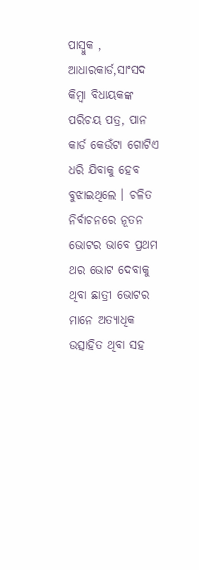ପାସ୍ବୁକ , ଆଧାରକାର୍ଡ,ସାଂସଦ କିମ୍ୱା ବିଧାୟକଙ୍କ ପରିଚୟ ପତ୍ର, ପାନ କାର୍ଡ କେଉଁଟା ଗୋଟିଏ ଧରି ଯିବାକୁ ହେବ ବୁଝାଇଥିଲେ । ଚଳିତ ନିର୍ବାଚନରେ ନୂତନ ଭୋଟର ଭାବେ ପ୍ରଥମ ଥର ଭୋଟ ଦେବାକୁ ଥିବା ଛାତ୍ରୀ ଭୋଟର ମାନେ ଅତ୍ୟାଧିକ ଉତ୍ସାହିତ ଥିବା ସହ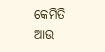କେମିତି ଆଉ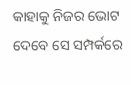କାହାକୁ ନିଜର ଭୋଟ ଦେବେ ସେ ସମ୍ପର୍କରେ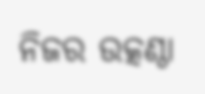ନିଜର ଉତ୍କଣ୍ଠା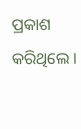ପ୍ରକାଶ କରିଥିଲେ ।